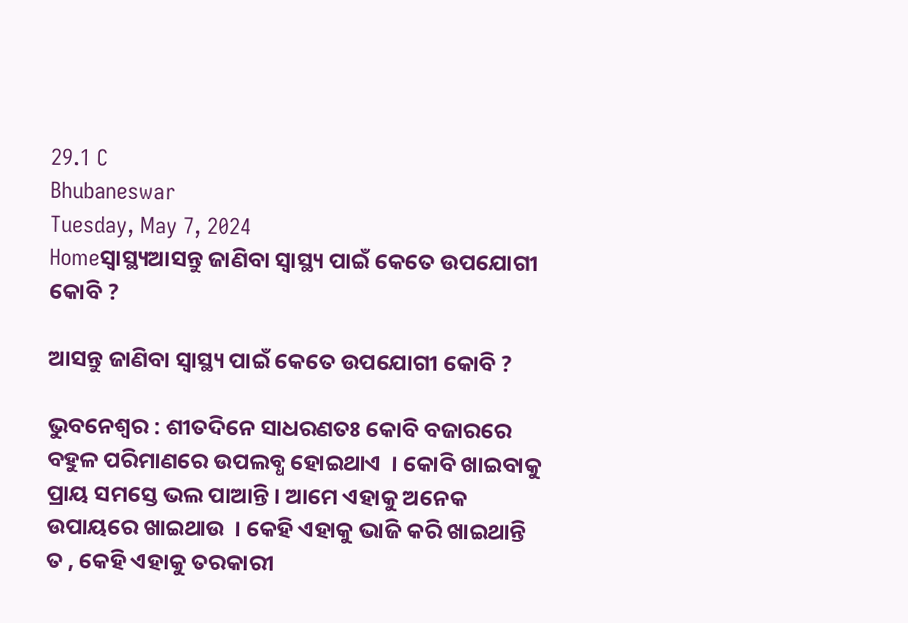29.1 C
Bhubaneswar
Tuesday, May 7, 2024
Homeସ୍ୱାସ୍ଥ୍ୟଆସନ୍ତୁ ଜାଣିବା ସ୍ବାସ୍ଥ୍ୟ ପାଇଁ କେତେ ଉପଯୋଗୀ କୋବି ?

ଆସନ୍ତୁ ଜାଣିବା ସ୍ବାସ୍ଥ୍ୟ ପାଇଁ କେତେ ଉପଯୋଗୀ କୋବି ?

ଭୁବନେଶ୍ୱର : ଶୀତଦିନେ ସାଧରଣତଃ କୋବି ବଜାରରେ ବହୁଳ ପରିମାଣରେ ଉପଲବ୍ଧ ହୋଇଥାଏ  । କୋବି ଖାଇବାକୁ ପ୍ରାୟ ସମସ୍ତେ ଭଲ ପାଆନ୍ତି । ଆମେ ଏହାକୁ ଅନେକ ଉପାୟରେ ଖାଇଥାଉ  । କେହି ଏହାକୁ ଭାଜି କରି ଖାଇଥାନ୍ତି ତ , କେହି ଏହାକୁ ତରକାରୀ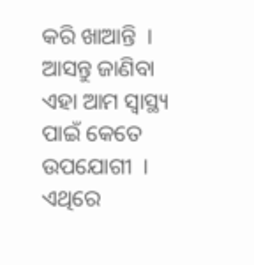କରି ଖାଆନ୍ତି  । ଆସନ୍ତୁ ଜାଣିବା ଏହା ଆମ ସ୍ବାସ୍ଥ୍ୟ ପାଇଁ କେତେ ଉପଯୋଗୀ  । ଏଥିରେ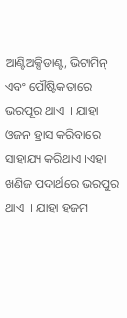ଆଣ୍ଟିଅକ୍ସିଡାଣ୍ଟ, ଭିଟାମିନ୍ ଏବଂ ପୌଷ୍ଟିକତାରେ ଭରପୂର ଥାଏ  । ଯାହା ଓଜନ ହ୍ରାସ କରିବାରେ ସାହାଯ୍ୟ କରିଥାଏ ।ଏହା ଖଣିଜ ପଦାର୍ଥରେ ଭରପୁର ଥାଏ  । ଯାହା ହଜମ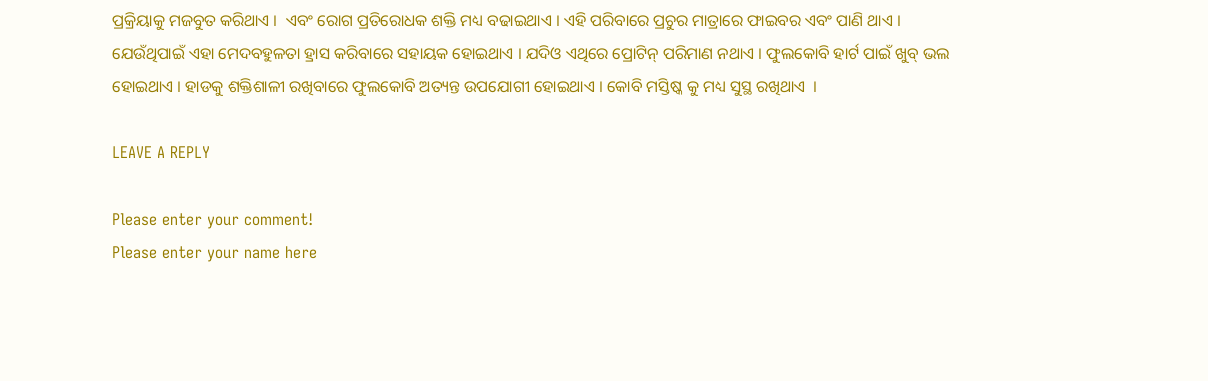ପ୍ରକ୍ରିୟାକୁ ମଜବୁତ କରିଥାଏ ।  ଏବଂ ରୋଗ ପ୍ରତିରୋଧକ ଶକ୍ତି ମଧ୍ୟ ବଢାଇଥାଏ । ଏହି ପରିବାରେ ପ୍ରଚୁର ମାତ୍ରାରେ ଫାଇବର ଏବଂ ପାଣି ଥାଏ । ଯେଉଁଥିପାଇଁ ଏହା ମେଦବହୁଳତା ହ୍ରାସ କରିବାରେ ସହାୟକ ହୋଇଥାଏ । ଯଦିଓ ଏଥିରେ ପ୍ରୋଟିନ୍ ପରିମାଣ ନଥାଏ । ଫୁଲକୋବି ହାର୍ଟ ପାଇଁ ଖୁବ୍ ଭଲ ହୋଇଥାଏ । ହାଡକୁ ଶକ୍ତିଶାଳୀ ରଖିବାରେ ଫୁଲକୋବି ଅତ୍ୟନ୍ତ ଉପଯୋଗୀ ହୋଇଥାଏ । କୋବି ମସ୍ତିଷ୍କ କୁ ମଧ୍ୟ ସୁସ୍ଥ ରଖିଥାଏ  ।

LEAVE A REPLY

Please enter your comment!
Please enter your name here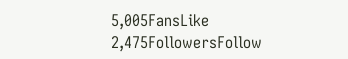5,005FansLike
2,475FollowersFollow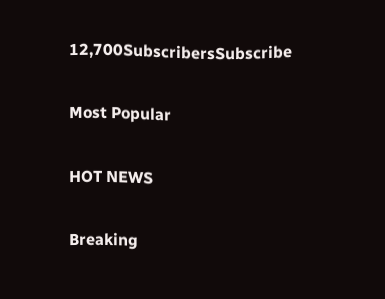12,700SubscribersSubscribe

Most Popular

HOT NEWS

Breaking